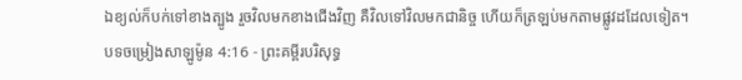ឯខ្យល់ក៏បក់ទៅខាងត្បូង រួចវិលមកខាងជើងវិញ គឺវិលទៅវិលមកជានិច្ច ហើយក៏ត្រឡប់មកតាមផ្លូវដដែលទៀត។
បទចម្រៀងសាឡូម៉ូន 4:16 - ព្រះគម្ពីរបរិសុទ្ធ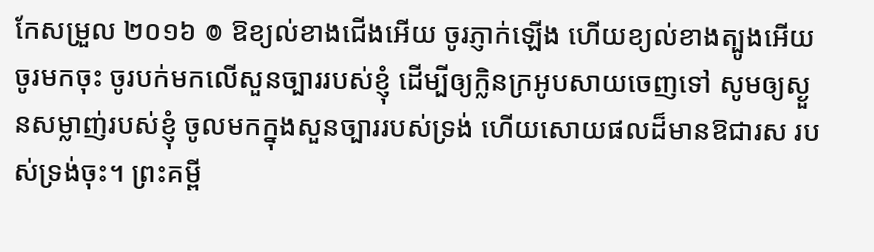កែសម្រួល ២០១៦ ៙ ឱខ្យល់ខាងជើងអើយ ចូរភ្ញាក់ឡើង ហើយខ្យល់ខាងត្បូងអើយ ចូរមកចុះ ចូរបក់មកលើសួនច្បាររបស់ខ្ញុំ ដើម្បីឲ្យក្លិនក្រអូបសាយចេញទៅ សូមឲ្យស្ងួនសម្លាញ់របស់ខ្ញុំ ចូលមកក្នុងសួនច្បាររបស់ទ្រង់ ហើយសោយផលដ៏មានឱជារស របស់ទ្រង់ចុះ។ ព្រះគម្ពី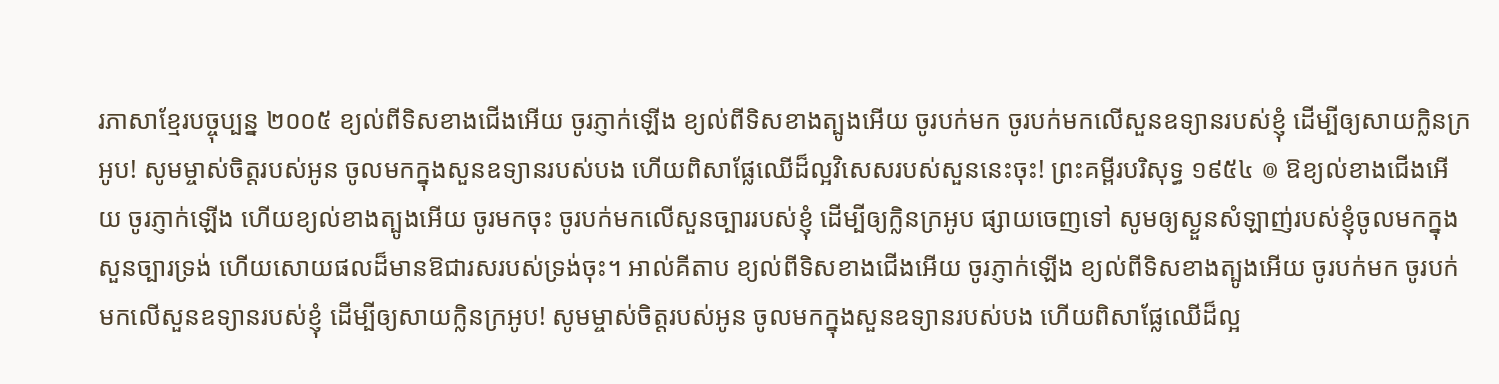រភាសាខ្មែរបច្ចុប្បន្ន ២០០៥ ខ្យល់ពីទិសខាងជើងអើយ ចូរភ្ញាក់ឡើង ខ្យល់ពីទិសខាងត្បូងអើយ ចូរបក់មក ចូរបក់មកលើសួនឧទ្យានរបស់ខ្ញុំ ដើម្បីឲ្យសាយក្លិនក្រអូប! សូមម្ចាស់ចិត្តរបស់អូន ចូលមកក្នុងសួនឧទ្យានរបស់បង ហើយពិសាផ្លែឈើដ៏ល្អវិសេសរបស់សួននេះចុះ! ព្រះគម្ពីរបរិសុទ្ធ ១៩៥៤ ៙ ឱខ្យល់ខាងជើងអើយ ចូរភ្ញាក់ឡើង ហើយខ្យល់ខាងត្បូងអើយ ចូរមកចុះ ចូរបក់មកលើសួនច្បាររបស់ខ្ញុំ ដើម្បីឲ្យក្លិនក្រអូប ផ្សាយចេញទៅ សូមឲ្យស្ងួនសំឡាញ់របស់ខ្ញុំចូលមកក្នុងសួនច្បារទ្រង់ ហើយសោយផលដ៏មានឱជារសរបស់ទ្រង់ចុះ។ អាល់គីតាប ខ្យល់ពីទិសខាងជើងអើយ ចូរភ្ញាក់ឡើង ខ្យល់ពីទិសខាងត្បូងអើយ ចូរបក់មក ចូរបក់មកលើសួនឧទ្យានរបស់ខ្ញុំ ដើម្បីឲ្យសាយក្លិនក្រអូប! សូមម្ចាស់ចិត្តរបស់អូន ចូលមកក្នុងសួនឧទ្យានរបស់បង ហើយពិសាផ្លែឈើដ៏ល្អ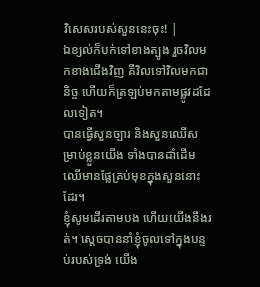វិសេសរបស់សួននេះចុះ! |
ឯខ្យល់ក៏បក់ទៅខាងត្បូង រួចវិលមកខាងជើងវិញ គឺវិលទៅវិលមកជានិច្ច ហើយក៏ត្រឡប់មកតាមផ្លូវដដែលទៀត។
បានធ្វើសួនច្បារ និងសួនឈើសម្រាប់ខ្លួនយើង ទាំងបានដាំដើមឈើមានផ្លែគ្រប់មុខក្នុងសួននោះដែរ។
ខ្ញុំសូមដើរតាមបង ហើយយើងនឹងរត់។ ស្ដេចបាននាំខ្ញុំចូលទៅក្នុងបន្ទប់របស់ទ្រង់ យើង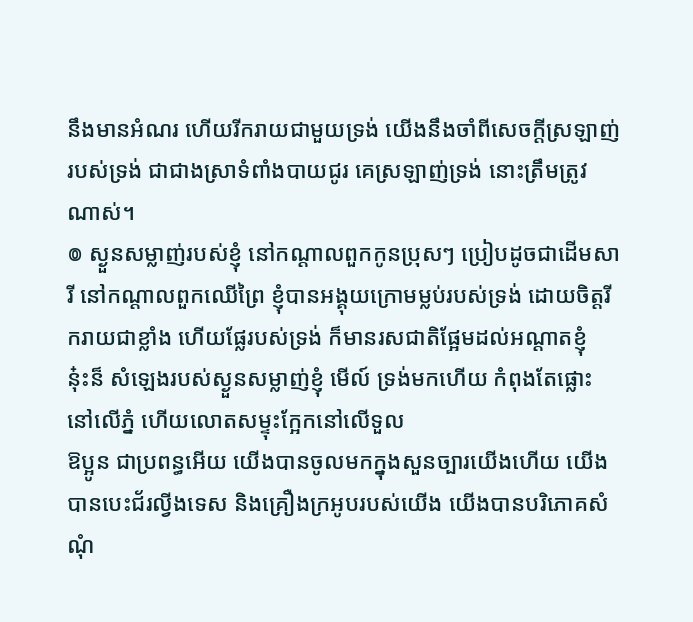នឹងមានអំណរ ហើយរីករាយជាមួយទ្រង់ យើងនឹងចាំពីសេចក្ដីស្រឡាញ់របស់ទ្រង់ ជាជាងស្រាទំពាំងបាយជូរ គេស្រឡាញ់ទ្រង់ នោះត្រឹមត្រូវណាស់។
៙ ស្ងួនសម្លាញ់របស់ខ្ញុំ នៅកណ្ដាលពួកកូនប្រុសៗ ប្រៀបដូចជាដើមសារី នៅកណ្ដាលពួកឈើព្រៃ ខ្ញុំបានអង្គុយក្រោមម្លប់របស់ទ្រង់ ដោយចិត្តរីករាយជាខ្លាំង ហើយផ្លែរបស់ទ្រង់ ក៏មានរសជាតិផ្អែមដល់អណ្ដាតខ្ញុំ
ន៎ុះន៏ សំឡេងរបស់ស្ងួនសម្លាញ់ខ្ញុំ មើល៍ ទ្រង់មកហើយ កំពុងតែផ្លោះនៅលើភ្នំ ហើយលោតសម្ទុះក្អែកនៅលើទួល
ឱប្អូន ជាប្រពន្ធអើយ យើងបានចូលមកក្នុងសួនច្បារយើងហើយ យើងបានបេះជ័រល្វីងទេស និងគ្រឿងក្រអូបរបស់យើង យើងបានបរិភោគសំណុំ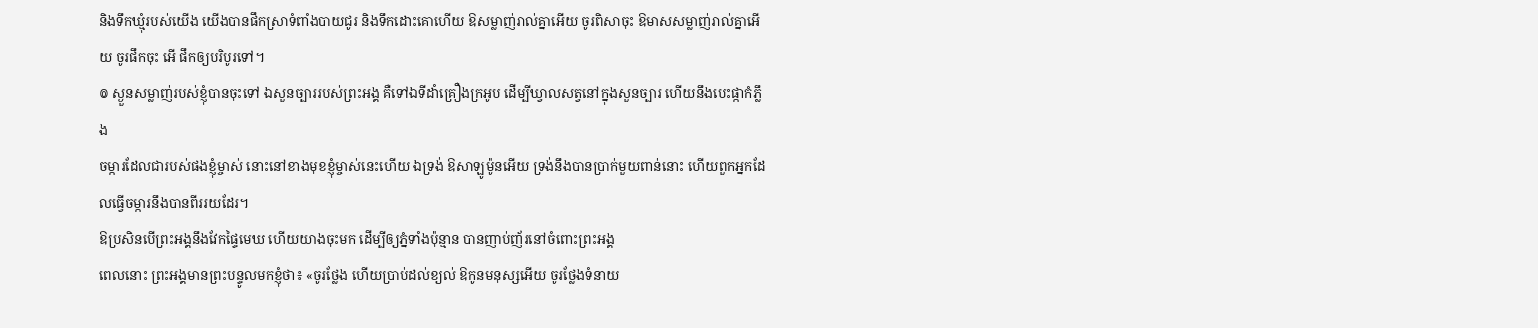និងទឹកឃ្មុំរបស់យើង យើងបានផឹកស្រាទំពាំងបាយជូរ និងទឹកដោះគោហើយ ឱសម្លាញ់រាល់គ្នាអើយ ចូរពិសាចុះ ឱមាសសម្លាញ់រាល់គ្នាអើយ ចូរផឹកចុះ អើ ផឹកឲ្យបរិបូរទៅ។
៙ ស្ងួនសម្លាញ់របស់ខ្ញុំបានចុះទៅ ឯសួនច្បាររបស់ព្រះអង្គ គឺទៅឯទីដាំគ្រឿងក្រអូប ដើម្បីឃ្វាលសត្វនៅក្នុងសួនច្បារ ហើយនឹងបេះផ្កាកំភ្លឹង
ចម្ការដែលជារបស់ផងខ្ញុំម្ចាស់ នោះនៅខាងមុខខ្ញុំម្ចាស់នេះហើយ ឯទ្រង់ ឱសាឡូម៉ូនអើយ ទ្រង់នឹងបានប្រាក់មួយពាន់នោះ ហើយពួកអ្នកដែលធ្វើចម្ការនឹងបានពីររយដែរ។
ឱប្រសិនបើព្រះអង្គនឹងវែកផ្ទៃមេឃ ហើយយាងចុះមក ដើម្បីឲ្យភ្នំទាំងប៉ុន្មាន បានញាប់ញ័រនៅចំពោះព្រះអង្គ
ពេលនោះ ព្រះអង្គមានព្រះបន្ទូលមកខ្ញុំថា៖ «ចូរថ្លែង ហើយប្រាប់ដល់ខ្យល់ ឱកូនមនុស្សអើយ ចូរថ្លែងទំនាយ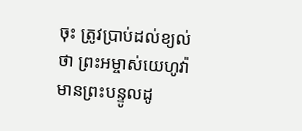ចុះ ត្រូវប្រាប់ដល់ខ្យល់ថា ព្រះអម្ចាស់យេហូវ៉ាមានព្រះបន្ទូលដូ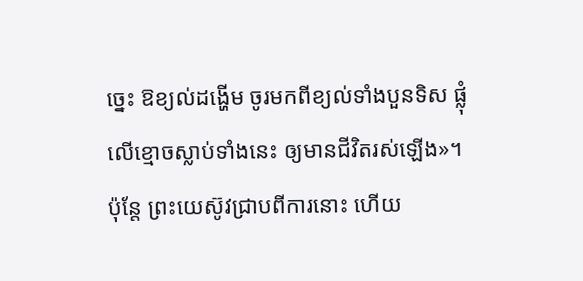ច្នេះ ឱខ្យល់ដង្ហើម ចូរមកពីខ្យល់ទាំងបួនទិស ផ្លុំលើខ្មោចស្លាប់ទាំងនេះ ឲ្យមានជីវិតរស់ឡើង»។
ប៉ុន្តែ ព្រះយេស៊ូវជ្រាបពីការនោះ ហើយ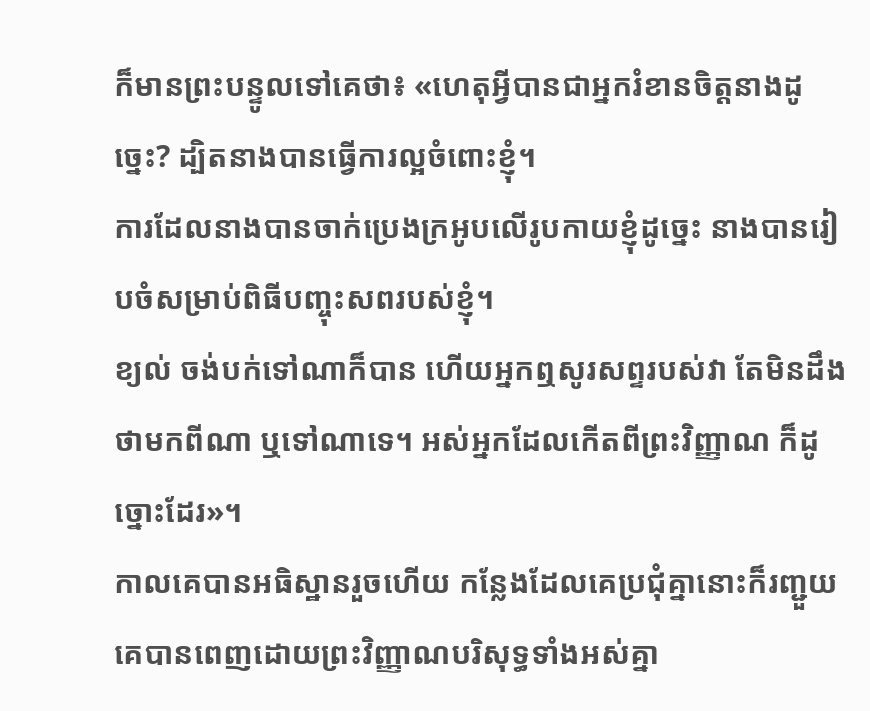ក៏មានព្រះបន្ទូលទៅគេថា៖ «ហេតុអ្វីបានជាអ្នករំខានចិត្តនាងដូច្នេះ? ដ្បិតនាងបានធ្វើការល្អចំពោះខ្ញុំ។
ការដែលនាងបានចាក់ប្រេងក្រអូបលើរូបកាយខ្ញុំដូច្នេះ នាងបានរៀបចំសម្រាប់ពិធីបញ្ចុះសពរបស់ខ្ញុំ។
ខ្យល់ ចង់បក់ទៅណាក៏បាន ហើយអ្នកឮសូរសព្ទរបស់វា តែមិនដឹងថាមកពីណា ឬទៅណាទេ។ អស់អ្នកដែលកើតពីព្រះវិញ្ញាណ ក៏ដូច្នោះដែរ»។
កាលគេបានអធិស្ឋានរួចហើយ កន្លែងដែលគេប្រជុំគ្នានោះក៏រញ្ជួយ គេបានពេញដោយព្រះវិញ្ញាណបរិសុទ្ធទាំងអស់គ្នា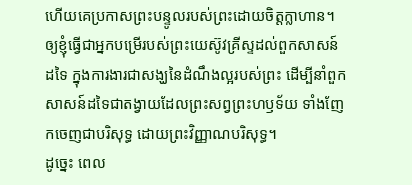ហើយគេប្រកាសព្រះបន្ទូលរបស់ព្រះដោយចិត្តក្លាហាន។
ឲ្យខ្ញុំធ្វើជាអ្នកបម្រើរបស់ព្រះយេស៊ូវគ្រីស្ទដល់ពួកសាសន៍ដទៃ ក្នុងការងារជាសង្ឃនៃដំណឹងល្អរបស់ព្រះ ដើម្បីនាំពួកសាសន៍ដទៃជាតង្វាយដែលព្រះសព្វព្រះហឫទ័យ ទាំងញែកចេញជាបរិសុទ្ធ ដោយព្រះវិញ្ញាណបរិសុទ្ធ។
ដូច្នេះ ពេល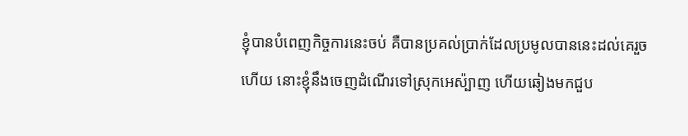ខ្ញុំបានបំពេញកិច្ចការនេះចប់ គឺបានប្រគល់ប្រាក់ដែលប្រមូលបាននេះដល់គេរួចហើយ នោះខ្ញុំនឹងចេញដំណើរទៅស្រុកអេស៉្បាញ ហើយឆៀងមកជួប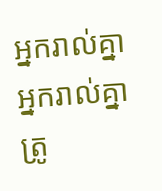អ្នករាល់គ្នា
អ្នករាល់គ្នាត្រូ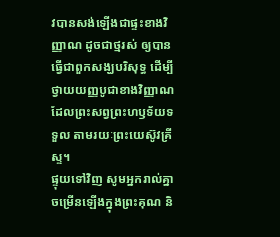វបានសង់ឡើងជាផ្ទះខាងវិញ្ញាណ ដូចជាថ្មរស់ ឲ្យបានធ្វើជាពួកសង្ឃបរិសុទ្ធ ដើម្បីថ្វាយយញ្ញបូជាខាងវិញ្ញាណ ដែលព្រះសព្វព្រះហឫទ័យទទួល តាមរយៈព្រះយេស៊ូវគ្រីស្ទ។
ផ្ទុយទៅវិញ សូមអ្នករាល់គ្នាចម្រើនឡើងក្នុងព្រះគុណ និ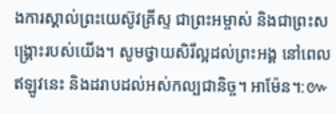ងការស្គាល់ព្រះយេស៊ូវគ្រីស្ទ ជាព្រះអម្ចាស់ និងជាព្រះសង្គ្រោះរបស់យើង។ សូមថ្វាយសិរីល្អដល់ព្រះអង្គ នៅពេលឥឡូវនេះ និងដរាបដល់អស់កល្បជានិច្ច។ អាម៉ែន។:៚